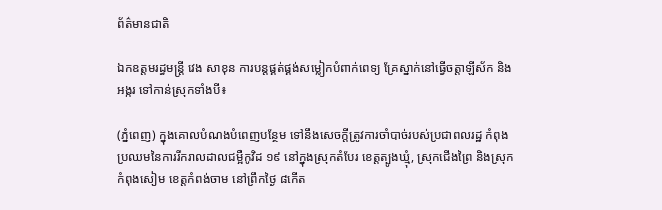ព័ត៌មានជាតិ

ឯកឧត្តមរដ្ធមន្ដ្រី វេង សាខុន ការបន្តផ្គត់ផ្គង់សម្លៀកបំពាក់ពេទ្យ គ្រែស្នាក់នៅធ្វើចត្តាឡីស័ក និងអង្ករ ទៅកាន់ស្រុកទាំងបី៖

(ភ្នំពេញ) ក្នុងគោលបំណងបំពេញបន្ថែម ទៅនឹងសេចក្តីត្រូវការចាំបាច់របស់ប្រជាពលរដ្ឋ កំពុងប្រឈមនៃការរីករាលដាលជម្អឺកូវិដ ១៩ នៅក្នុងស្រុកតំបែរ ខេត្តត្បូងឃ្មុំ, ស្រុកជើងព្រៃ និងស្រុកកំពុងសៀម ខេត្តកំពង់ចាម នៅព្រឹកថ្ងៃ ៨កើត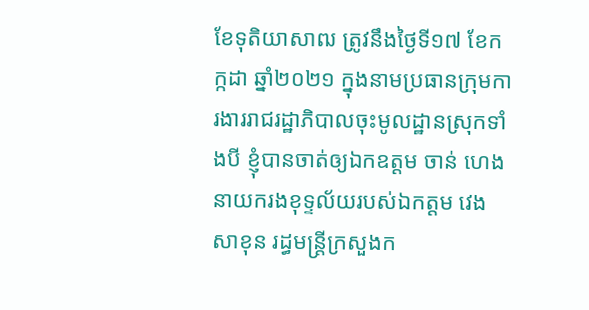ខែទុតិយាសាឍ ត្រូវនឹងថ្ងៃទី១៧ ខែកក្កដា ឆ្នាំ២០២១ ក្នុងនាមប្រធានក្រុមការងាររាជរដ្ឋាភិបាលចុះមូលដ្ឋានស្រុកទាំងបី ខ្ញុំបានចាត់ឲ្យឯកឧត្តម ចាន់ ហេង នាយករងខុទ្ទល័យរបស់ឯកត្តម វេង សាខុន រដ្ធមន្ដ្រីក្រសួងក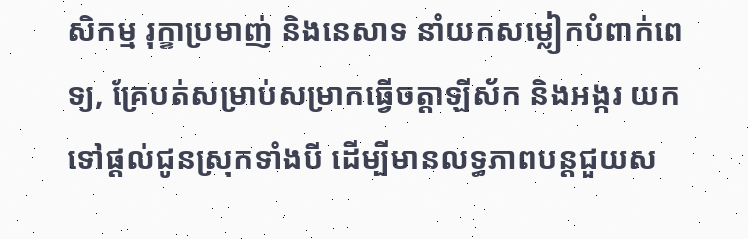សិកម្ម រុក្ខាប្រមាញ់ និងនេសាទ នាំយកសម្លៀកបំពាក់ពេទ្យ, គ្រែបត់សម្រាប់សម្រាកធ្វើចត្តាឡីស័ក និងអង្ករ យកទៅផ្តល់ជូនស្រុកទាំងបី ដើម្បីមានលទ្ធភាពបន្តជួយស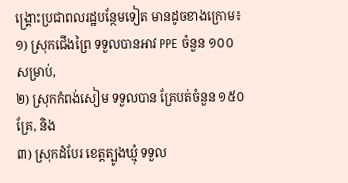ង្គ្រោះប្រជាពលរដ្ឋបន្ថែមទៀត មានដូចខាងក្រោម៖
១) ស្រុកជើងព្រៃ ទទួលបានអាវ PPE ចំនួន ១០០ សម្រាប់,
២) ស្រុកកំពង់សៀម ទទួលបាន គ្រែបត់ចំនួន ១៥០ គ្រែ, និង
៣) ស្រុកដំបែរ ខេត្តត្បូងឃ្មុំ ទទួល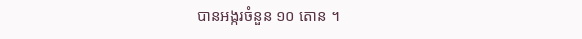បានអង្ករចំនួន ១០ តោន ។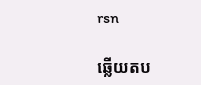rsn

ឆ្លើយតប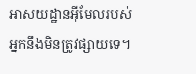អាសយដ្ឋានអ៊ីមែលរបស់អ្នកនឹងមិនត្រូវផ្សាយទេ។